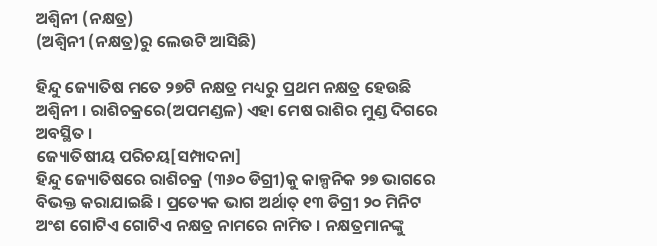ଅଶ୍ୱିନୀ (ନକ୍ଷତ୍ର)
(ଅଶ୍ଵିନୀ (ନକ୍ଷତ୍ର)ରୁ ଲେଉଟି ଆସିଛି)

ହିନ୍ଦୁ ଜ୍ୟୋତିଷ ମତେ ୨୭ଟି ନକ୍ଷତ୍ର ମଧ୍ୟରୁ ପ୍ରଥମ ନକ୍ଷତ୍ର ହେଉଛି ଅଶ୍ୱିନୀ । ରାଶିଚକ୍ରରେ(ଅପମଣ୍ଡଳ) ଏହା ମେଷ ରାଶିର ମୁଣ୍ଡ ଦିଗରେ ଅବସ୍ଥିତ ।
ଜ୍ୟୋତିଷୀୟ ପରିଚୟ[ସମ୍ପାଦନା]
ହିନ୍ଦୁ ଜ୍ୟୋତିଷରେ ରାଶିଚକ୍ର (୩୬୦ ଡିଗ୍ରୀ)କୁ କାଳ୍ପନିକ ୨୭ ଭାଗରେ ବିଭକ୍ତ କରାଯାଇଛି । ପ୍ରତ୍ୟେକ ଭାଗ ଅର୍ଥାତ୍ ୧୩ ଡିଗ୍ରୀ ୨୦ ମିନିଟ ଅଂଶ ଗୋଟିଏ ଗୋଟିଏ ନକ୍ଷତ୍ର ନାମରେ ନାମିତ । ନକ୍ଷତ୍ରମାନଙ୍କୁ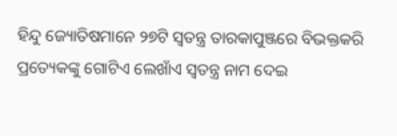ହିନ୍ଦୁ ଜ୍ୟୋତିଷମାନେ ୨୭ଟି ସ୍ୱତନ୍ତ୍ର ତାରକାପୁଞ୍ଜରେ ବିଭକ୍ତକରି ପ୍ରତ୍ୟେକଙ୍କୁ ଗୋଟିଏ ଲେଖାଁଏ ସ୍ୱତନ୍ତ୍ର ନାମ ଦେଇ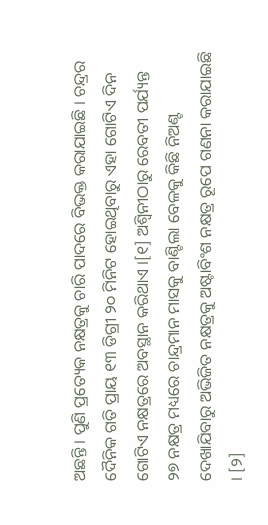ଅଛନ୍ତି । ପୁଣି ପ୍ରତ୍ୟେକ ନକ୍ଷତ୍ରକୁ ଚାରି ପାଦରେ ବିଭକ୍ତ କରାଯାଇଛି । ଚନ୍ଦ୍ରର ଦୈନିକ ଗତି ପ୍ରାୟ ୧୩ ଡିଗ୍ରୀ ୨୦ ମିନିଟ ହୋଇଥିବାରୁ ଏହା ଗୋଟିଏ ଦିନ ଗୋଟିଏ ନକ୍ଷତ୍ରରେ ଅବସ୍ଥାନ କରିଥାଏ ।[୧] ଅଶ୍ୱିନୀଠାରୁ ରେବତୀ ପର୍ଯ୍ୟନ୍ତ ୨୭ ନକ୍ଷତ୍ର ମଧ୍ୟରେ ଚାନ୍ଦ୍ରମାନ ମାସକୁ ବାଣ୍ଟିଲା ବେଳକୁ କିଛି ନିଅଣ୍ଟ ଦେଖାଯିବାରୁ ଅଭିଜିତ ନକ୍ଷତ୍ରକୁ ଅଷ୍ଟାବିଂଶ ନକ୍ଷତ୍ର ରୂପେ ଗଣନା କରାଯାଇଛି । [୨]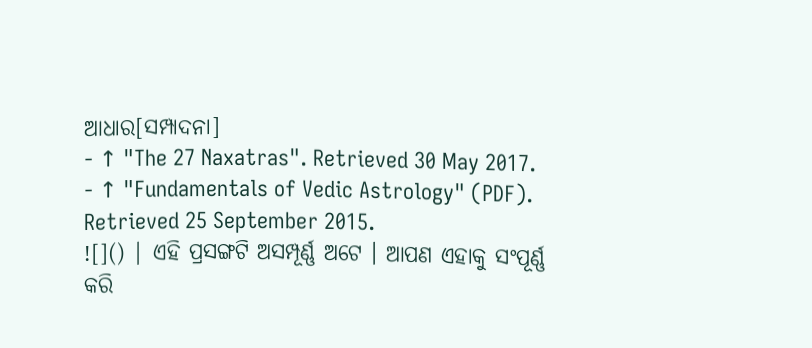ଆଧାର[ସମ୍ପାଦନା]
- ↑ "The 27 Naxatras". Retrieved 30 May 2017.
- ↑ "Fundamentals of Vedic Astrology" (PDF). Retrieved 25 September 2015.
![]() | ଏହି ପ୍ରସଙ୍ଗଟି ଅସମ୍ପୂର୍ଣ୍ଣ ଅଟେ । ଆପଣ ଏହାକୁ ସଂପୂର୍ଣ୍ଣ କରି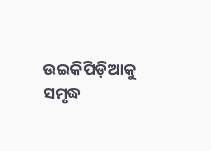ଉଇକିପିଡ଼ିଆକୁ ସମୃଦ୍ଧ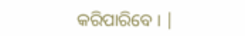କରିପାରିବେ । |